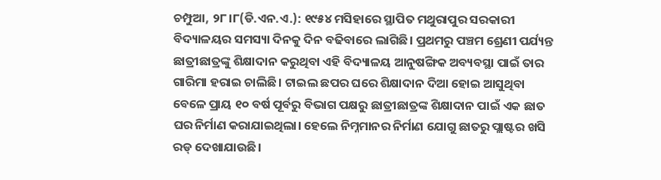ଚମ୍ପୁଆ, ୨୮।୮(ଡି.ଏନ.ଏ.): ୧୯୫୪ ମସିହାରେ ସ୍ଥାପିତ ମଥୁରାପୁର ସରକାରୀ ବିଦ୍ୟାଳୟର ସମସ୍ୟା ଦିନକୁ ଦିନ ବଢିବାରେ ଲାଗିଛି। ପ୍ରଥମରୁ ପଞ୍ଚମ ଶ୍ରେଣୀ ପର୍ଯ୍ୟନ୍ତ ଛାତ୍ରୀଛାତ୍ରଙ୍କୁ ଶିକ୍ଷାଦାନ କରୁଥିବା ଏହି ବିଦ୍ୟାଳୟ ଆନୁଷଙ୍ଗିକ ଅବ୍ୟବସ୍ଥା ପାଇଁ ତାର ଗାରିମା ହରାଇ ଚାଲିଛି। ଟାଇଲ ଛପର ଘରେ ଶିକ୍ଷାଦାନ ଦିଆ ହୋଇ ଆସୁଥିବା ବେଳେ ପ୍ରାୟ ୧୦ ବର୍ଷ ପୂର୍ବରୁ ବିଭାଗ ପକ୍ଷରୁ ଛାତ୍ରୀଛାତ୍ରଙ୍କ ଶିକ୍ଷାଦାନ ପାଇଁ ଏକ ଛାତ ଘର ନିର୍ମାଣ କରାଯାଇଥିଲା। ହେଲେ ନିମ୍ନମାନର ନିର୍ମାଣ ଯୋଗୁ ଛାତରୁ ପ୍ଲାଷ୍ଟର ଖସି ରଡ୍ ଦେଖାଯାଉଛି।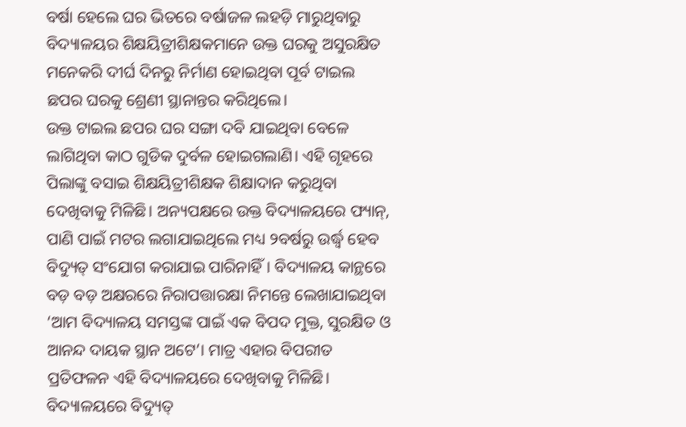ବର୍ଷା ହେଲେ ଘର ଭିତରେ ବର୍ଷାଜଳ ଲହଡ଼ି ମାରୁଥିବାରୁ ବିଦ୍ୟାଳୟର ଶିକ୍ଷୟିତ୍ରୀଶିକ୍ଷକମାନେ ଉକ୍ତ ଘରକୁ ଅସୁରକ୍ଷିତ ମନେକରି ଦୀର୍ଘ ଦିନରୁ ନିର୍ମାଣ ହୋଇଥିବା ପୂର୍ବ ଟାଇଲ ଛପର ଘରକୁ ଶ୍ରେଣୀ ସ୍ଥାନାନ୍ତର କରିଥିଲେ।
ଉକ୍ତ ଟାଇଲ ଛପର ଘର ସଙ୍ଗା ଦବି ଯାଇଥିବା ବେଳେ ଲାଗିଥିବା କାଠ ଗୁଡିକ ଦୁର୍ବଳ ହୋଇଗଲାଣି। ଏହି ଗୃହରେ ପିଲାଙ୍କୁ ବସାଇ ଶିକ୍ଷୟିତ୍ରୀଶିକ୍ଷକ ଶିକ୍ଷାଦାନ କରୁଥିବା ଦେଖିବାକୁ ମିଳିଛି। ଅନ୍ୟପକ୍ଷରେ ଉକ୍ତ ବିଦ୍ୟାଳୟରେ ଫ୍ୟାନ୍, ପାଣି ପାଇଁ ମଟର ଲଗାଯାଇଥିଲେ ମଧ୍ୟ ୨ବର୍ଷରୁ ଉର୍ଦ୍ଧ୍ୱ ହେବ ବିଦ୍ୟୁତ୍ ସଂଯୋଗ କରାଯାଇ ପାରିନାହିଁ। ବିଦ୍ୟାଳୟ କାନ୍ଥରେ ବଡ଼ ବଡ଼ ଅକ୍ଷରରେ ନିରାପତ୍ତାରକ୍ଷା ନିମନ୍ତେ ଲେଖାଯାଇଥିବା ‘ଆମ ବିଦ୍ୟାଳୟ ସମସ୍ତଙ୍କ ପାଇଁ ଏକ ବିପଦ ମୁକ୍ତ, ସୁରକ୍ଷିତ ଓ ଆନନ୍ଦ ଦାୟକ ସ୍ଥାନ ଅଟେ’। ମାତ୍ର ଏହାର ବିପରୀତ ପ୍ରତିଫଳନ ଏହି ବିଦ୍ୟାଳୟରେ ଦେଖିବାକୁ ମିଳିଛି। ବିଦ୍ୟାଳୟରେ ବିଦ୍ୟୁତ୍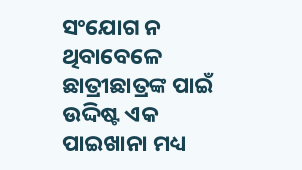ସଂଯୋଗ ନ ଥିବାବେଳେ ଛାତ୍ରୀଛାତ୍ରଙ୍କ ପାଇଁ ଉଦ୍ଦିଷ୍ଟ ଏକ ପାଇଖାନା ମଧ୍ୟ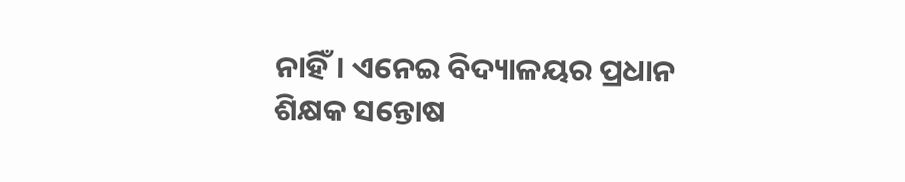ନାହିଁ। ଏନେଇ ବିଦ୍ୟାଳୟର ପ୍ରଧାନ ଶିକ୍ଷକ ସନ୍ତୋଷ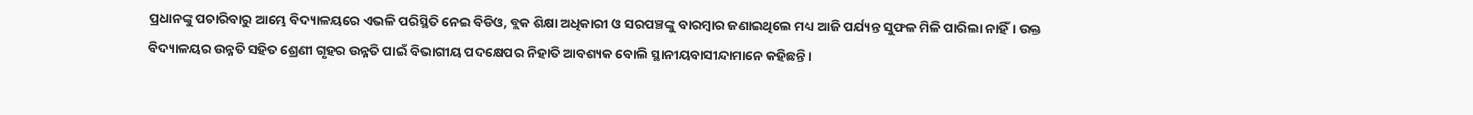ପ୍ରଧାନଙ୍କୁ ପଚାରିବାରୁ ଆମ୍ଭେ ବିଦ୍ୟାଳୟରେ ଏଭଳି ପରିସ୍ଥିତି ନେଇ ବିଡିଓ, ବ୍ଲକ ଶିକ୍ଷା ଅଧିକାରୀ ଓ ସରପଞ୍ଚଙ୍କୁ ବାରମ୍ବାର ଜଣାଇଥିଲେ ମଧ୍ୟ ଆଜି ପର୍ଯ୍ୟନ୍ତ ସୁଫଳ ମିଳି ପାରିଲା ନାହିଁ। ଉକ୍ତ ବିଦ୍ୟାଳୟର ଉନ୍ନତି ସହିତ ଶ୍ରେଣୀ ଗୃହର ଉନ୍ନତି ପାଇଁ ବିଭାଗୀୟ ପଦକ୍ଷେପର ନିହାତି ଆବଶ୍ୟକ ବୋଲି ସ୍ଥାନୀୟବାସୀନ୍ଦାମାନେ କହିଛନ୍ତି।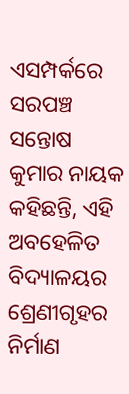ଏସମ୍ପର୍କରେ ସରପଞ୍ଚ ସନ୍ତୋଷ କୁମାର ନାୟକ କହିଛନ୍ତି, ଏହି ଅବହେଳିତ ବିଦ୍ୟାଳୟର ଶ୍ରେଣୀଗୃହର ନିର୍ମାଣ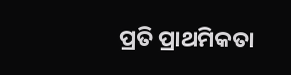ପ୍ରତି ପ୍ରାଥମିକତା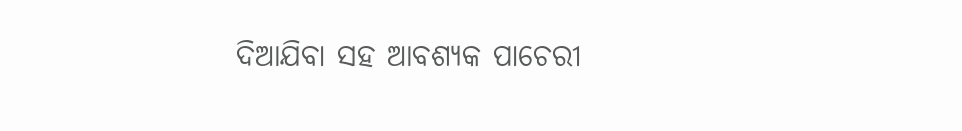ଦିଆଯିବା ସହ ଆବଶ୍ୟକ ପାଚେରୀ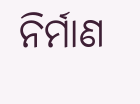ନିର୍ମାଣ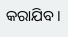କରାଯିବ।